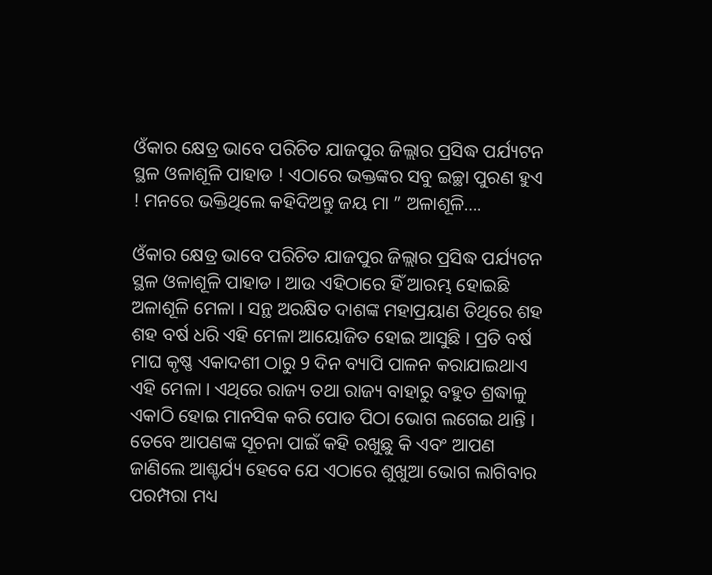ଓଁକାର କ୍ଷେତ୍ର ଭାବେ ପରିଚିତ ଯାଜପୁର ଜିଲ୍ଲାର ପ୍ରସିଦ୍ଧ ପର୍ଯ୍ୟଟନ ସ୍ଥଳ ଓଳାଶୂଳି ପାହାଡ ! ଏଠାରେ ଭକ୍ତଙ୍କର ସବୁ ଇଚ୍ଛା ପୁରଣ ହୁଏ ! ମନରେ ଭକ୍ତିଥିଲେ କହିଦିଅନ୍ତୁ ଜୟ ମା ” ଅଳାଶୂଳି….

ଓଁକାର କ୍ଷେତ୍ର ଭାବେ ପରିଚିତ ଯାଜପୁର ଜିଲ୍ଲାର ପ୍ରସିଦ୍ଧ ପର୍ଯ୍ୟଟନ ସ୍ଥଳ ଓଳାଶୂଳି ପାହାଡ । ଆଉ ଏହିଠାରେ ହିଁ ଆରମ୍ଭ ହୋଇଛି ଅଳାଶୂଳି ମେଳା । ସନ୍ଥ ଅରକ୍ଷିତ ଦାଶଙ୍କ ମହାପ୍ରୟାଣ ତିଥିରେ ଶହ ଶହ ବର୍ଷ ଧରି ଏହି ମେଳା ଆୟୋଜିତ ହୋଇ ଆସୁଛି । ପ୍ରତି ବର୍ଷ ମାଘ କୃଷ୍ଣ ଏକାଦଶୀ ଠାରୁ 9 ଦିନ ବ୍ୟାପି ପାଳନ କରାଯାଇଥାଏ ଏହି ମେଳା । ଏଥିରେ ରାଜ୍ୟ ତଥା ରାଜ୍ୟ ବାହାରୁ ବହୁତ ଶ୍ରଦ୍ଧାଳୁ ଏକାଠି ହୋଇ ମାନସିକ କରି ପୋଡ ପିଠା ଭୋଗ ଲଗେଇ ଥାନ୍ତି । ତେବେ ଆପଣଙ୍କ ସୂଚନା ପାଇଁ କହି ରଖୁଛୁ କି ଏବଂ ଆପଣ ଜାଣିଲେ ଆଶ୍ଚର୍ଯ୍ୟ ହେବେ ଯେ ଏଠାରେ ଶୁଖୁଆ ଭୋଗ ଲାଗିବାର ପରମ୍ପରା ମଧ୍ୟ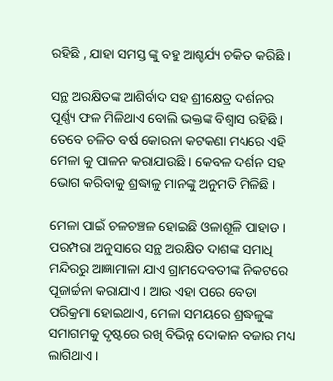ରହିଛି , ଯାହା ସମସ୍ତ ଙ୍କୁ ବହୁ ଆଶ୍ଚର୍ଯ୍ୟ ଚକିତ କରିଛି ।

ସନ୍ଥ ଅରକ୍ଷିତଙ୍କ ଆଶିର୍ବାଦ ସହ ଶ୍ରୀକ୍ଷେତ୍ର ଦର୍ଶନର ପୂର୍ଣ୍ଣ୍ୟ ଫଳ ମିଳିଥାଏ ବୋଲି ଭକ୍ତଙ୍କ ବିଶ୍ବାସ ରହିଛି । ତେବେ ଚଳିତ ବର୍ଷ କୋରନା କଟକଣା ମଧ୍ୟରେ ଏହି ମେଳା କୁ ପାଳନ କରାଯାଉଛି । କେବଳ ଦର୍ଶନ ସହ ଭୋଗ କରିବାକୁ ଶ୍ରଦ୍ଧାଳୁ ମାନଙ୍କୁ ଅନୁମତି ମିଳିଛି ।

ମେଳା ପାଇଁ ଚଳଚଞ୍ଚଳ ହୋଇଛି ଓଳାଶୂଳି ପାହାଡ । ପରମ୍ପରା ଅନୁସାରେ ସନ୍ଥ ଅରକ୍ଷିତ ଦାଶଙ୍କ ସମାଧି ମନ୍ଦିରରୁ ଆଜ୍ଞାମାଳା ଯାଏ ଗ୍ରାମଦେବତୀଙ୍କ ନିକଟରେ ପୂଜାର୍ଚ୍ଚନା କରାଯାଏ । ଆଉ ଏହା ପରେ ବେଡା ପରିକ୍ରମା ହୋଇଥାଏ, ମେଳା ସମୟରେ ଶ୍ରଦ୍ଧଳୁଙ୍କ ସମାଗମକୁ ଦୃଷ୍ଟରେ ରଖି ବିଭିନ୍ନ ଦୋକାନ ବଜାର ମଧ୍ୟ ଲାଗିଥାଏ ।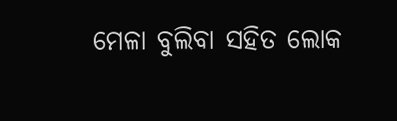ମେଳା ବୁଲିବା ସହିତ ଲୋକ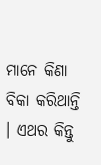ମାନେ କିଣା ବିକା କରିଥାନ୍ତି । ଏଥର କିନ୍ତୁ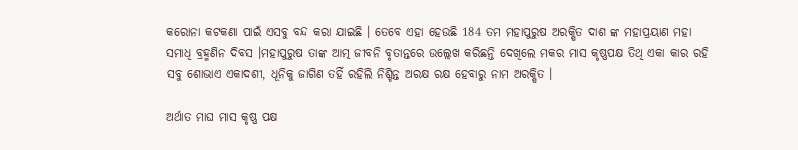କରୋନା କଟକଣା ପାଇଁ ଏସବୁ ବନ୍ଦ କରା ଯାଇଛି । ତେବେ ଏହା ହେଉଛି 184 ତମ ମହାପୁରୁଷ ଅରକ୍ଷିତ ଦାଶ ଙ୍କ ମହାପ୍ରୟାଣ ମହା ସମାଧି ବ୍ରହ୍ମଣିନ ଦିବସ ।ମହାପୁରୁଷ ତାଙ୍କ ଆତ୍ମ ଜୀବନି ବୃତାନ୍ତରେ ଉଲ୍ଲେଖ କରିଛନ୍ତି ଦେଖିଲେ ମକର ମାସ କୃଷ୍ଣପକ୍ଷ ତିଥି ଏକା କାର ରହି ସବୁ ଶୋଭାଏ ଏକାଦଶୀ, ଧୂନିକୁ ଜାଗିଣ ତହିଁ ରହିଲି ନିଶ୍ଚିନ୍ତ ଅରକ୍ଷ ରକ୍ଷ ହେବାରୁ ନାମ ଅରକ୍ଷିତ ।

ଅର୍ଥାତ ମାଘ ମାସ କୃଷ୍ଣ ପକ୍ଷ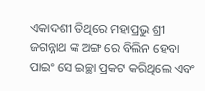ଏକାଦଶୀ ତିଥିରେ ମହାପ୍ରଭୁ ଶ୍ରୀ ଜଗନ୍ନାଥ ଙ୍କ ଅଙ୍ଗ ରେ ବିଲିନ ହେବା ପାଇଂ ସେ ଇଚ୍ଛା ପ୍ରକଟ କରିଥିଲେ ଏବଂ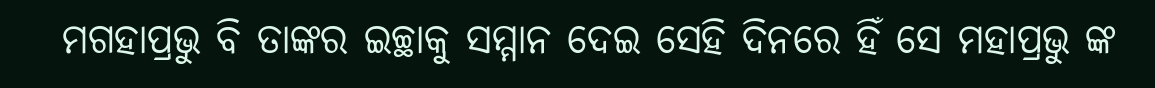ମଗହାପ୍ରଭୁ ବି ତାଙ୍କର ଇଚ୍ଛାକୁ ସମ୍ମାନ ଦେଇ ସେହି ଦିନରେ ହିଁ ସେ ମହାପ୍ରଭୁ ଙ୍କ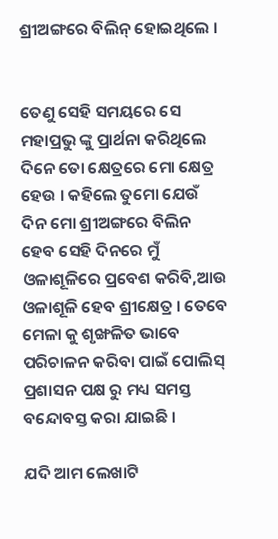ଶ୍ରୀଅଙ୍ଗରେ ବିଲିନ୍ ହୋଇଥିଲେ ।


ତେଣୁ ସେହି ସମୟରେ ସେ ମହାପ୍ରଭୁ ଙ୍କୁ ପ୍ରାର୍ଥନା କରିଥିଲେ ଦିନେ ତୋ କ୍ଷେତ୍ରରେ ମୋ କ୍ଷେତ୍ର ହେଉ । କହିଲେ ତୁମୋ ଯେଉଁ ଦିନ ମୋ ଶ୍ରୀଅଙ୍ଗରେ ବିଲିନ ହେବ ସେହି ଦିନରେ ମୁଁ ଓଳାଶୂଳିରେ ପ୍ରବେଶ କରିବି,ଆଉ ଓଳାଶୂଳି ହେବ ଶ୍ରୀକ୍ଷେତ୍ର । ତେବେ ମେଳା କୁ ଶୃଙ୍ଖଳିତ ଭାବେ ପରିଚାଳନ କରିବା ପାଇଁ ପୋଲିସ୍ ପ୍ରଶାସନ ପକ୍ଷ ରୁ ମଧ୍ୟ ସମସ୍ତ ବନ୍ଦୋବସ୍ତ କରା ଯାଇଛି ।

ଯଦି ଆମ ଲେଖାଟି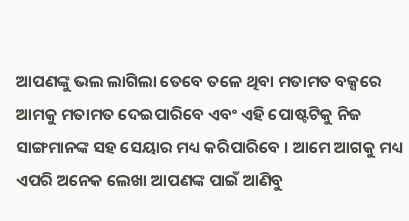ଆପଣଙ୍କୁ ଭଲ ଲାଗିଲା ତେବେ ତଳେ ଥିବା ମତାମତ ବକ୍ସରେ ଆମକୁ ମତାମତ ଦେଇପାରିବେ ଏବଂ ଏହି ପୋଷ୍ଟଟିକୁ ନିଜ ସାଙ୍ଗମାନଙ୍କ ସହ ସେୟାର ମଧ୍ୟ କରିପାରିବେ । ଆମେ ଆଗକୁ ମଧ୍ୟ ଏପରି ଅନେକ ଲେଖା ଆପଣଙ୍କ ପାଇଁ ଆଣିବୁ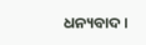ଧନ୍ୟବାଦ ।